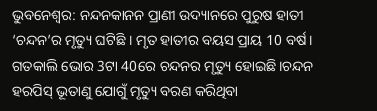ଭୁବନେଶ୍ୱର: ନନ୍ଦନକାନନ ପ୍ରାଣୀ ଉଦ୍ୟାନରେ ପୁରୁଷ ହାତୀ ‘ଚନ୍ଦନ’ର ମୃତ୍ୟୁ ଘଟିଛି । ମୃତ ହାତୀର ବୟସ ପ୍ରାୟ 10 ବର୍ଷ। ଗତକାଲି ଭୋର 3ଟା 40ରେ ଚନ୍ଦନର ମୃତ୍ୟୁ ହୋଇଛି।ଚନ୍ଦନ ହରପିସ୍ ଭୂତାଣୁ ଯୋଗୁଁ ମୃତ୍ୟୁ ବରଣ କରିଥିବା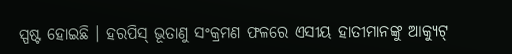ସ୍ପଷ୍ଟ ହୋଇଛି । ହରପିସ୍ ଭୂତାଣୁ ସଂକ୍ରମଣ ଫଳରେ ଏସୀୟ ହାତୀମାନଙ୍କୁ ଆକ୍ୟୁଟ୍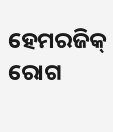ହେମରଜିକ୍ ରୋଗ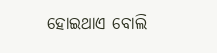ହୋଇଥାଏ ବୋଲି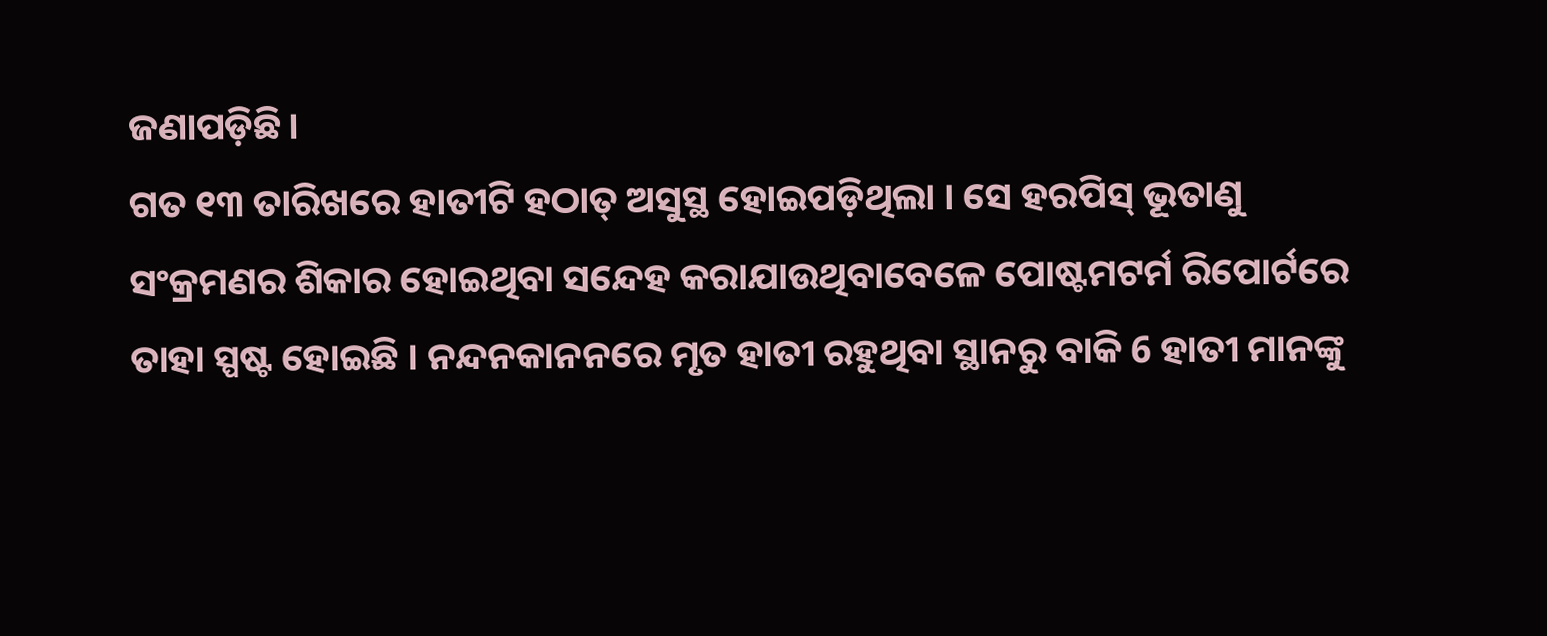ଜଣାପଡ଼ିଛି।
ଗତ ୧୩ ତାରିଖରେ ହାତୀଟି ହଠାତ୍ ଅସୁସ୍ଥ ହୋଇପଡ଼ିଥିଲା । ସେ ହରପିସ୍ ଭୂତାଣୁ ସଂକ୍ରମଣର ଶିକାର ହୋଇଥିବା ସନ୍ଦେହ କରାଯାଉଥିବାବେଳେ ପୋଷ୍ଟମଟର୍ମ ରିପୋର୍ଟରେ ତାହା ସ୍ପଷ୍ଟ ହୋଇଛି । ନନ୍ଦନକାନନରେ ମୃତ ହାତୀ ରହୁଥିବା ସ୍ଥାନରୁ ବାକି 6 ହାତୀ ମାନଙ୍କୁ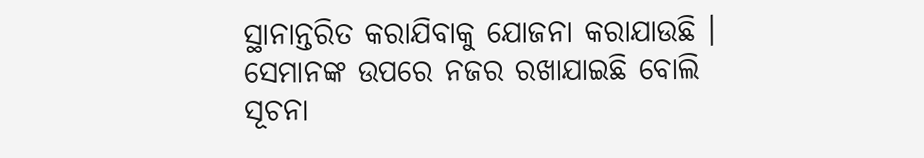ସ୍ଥାନାନ୍ତରିତ କରାଯିବାକୁ ଯୋଜନା କରାଯାଉଛି । ସେମାନଙ୍କ ଉପରେ ନଜର ରଖାଯାଇଛି ବୋଲି ସୂଚନା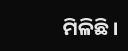ମିଳିଛି ।